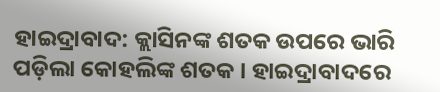ହାଇଦ୍ରାବାଦ: କ୍ଲାସିନଙ୍କ ଶତକ ଉପରେ ଭାରି ପଡ଼ିଲା କୋହଲିଙ୍କ ଶତକ । ହାଇଦ୍ରାବାଦରେ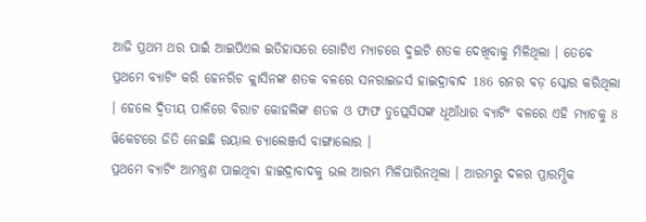ଆଜି ପ୍ରଥମ ଥର ପାଇଁ ଆଇପିଏଲ ଇତିହାସରେ ଗୋଟିଏ ମ୍ୟାଚରେ ଦୁଇଟି ଶତକ ଦେଖିବାକୁ ମିଳିଥିଲା । ତେବେ ପ୍ରଥମେ ବ୍ୟାଟିଂ କରି ହେନରିଚ କ୍ଲାସିନଙ୍କ ଶତକ ବଳରେ ସନରାଇଜର୍ସ ହାଇଦ୍ରାବାଦ 186 ରନର ବଡ଼ ସ୍କୋର କରିଥିଲା । ହେଲେ ଦ୍ବିତୀୟ ପାଳିରେ ବିରାଟ କୋହଲିଙ୍କ ଶତକ ଓ ଫାଫ ଡୁପ୍ଲେସିସଙ୍କ ଧୂଆଁଧାର ବ୍ୟାଟିଂ ବଳରେ ଏହି ମ୍ୟାଚକୁ 8 ୱିକେଟରେ ଜିତି ନେଇଛି ରୟାଲ ଚ୍ୟାଲେଞ୍ଜର୍ସ ବାଙ୍ଗାଲୋର ।
ପ୍ରଥମେ ବ୍ୟାଟିଂ ଆମନ୍ତ୍ରଣ ପାଇଥିବା ହାଇଦ୍ରାବାଦକୁ ଭଲ ଆରମ୍ଭ ମିଳିପାରିନଥିଲା । ଆରମ୍ଭରୁ ଦଳର ପ୍ରାରମ୍ଭିକ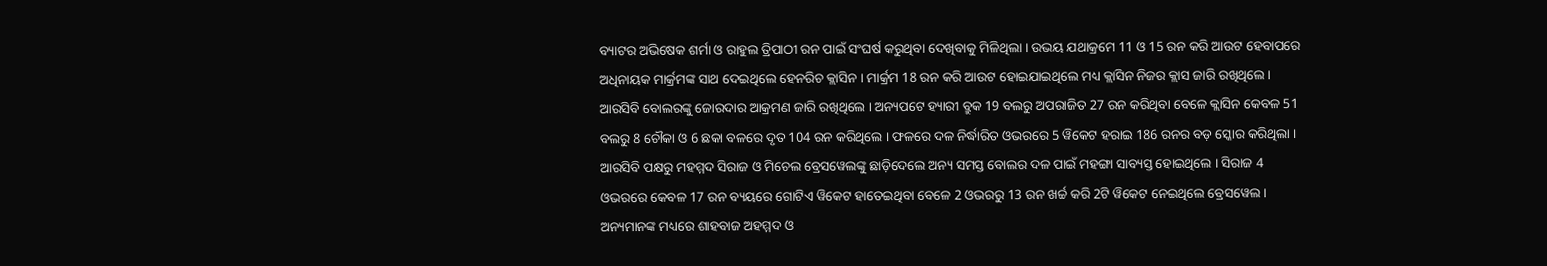ବ୍ୟାଟର ଅଭିଷେକ ଶର୍ମା ଓ ରାହୁଲ ତ୍ରିପାଠୀ ରନ ପାଇଁ ସଂଘର୍ଷ କରୁଥିବା ଦେଖିବାକୁ ମିଳିଥିଲା । ଉଭୟ ଯଥାକ୍ରମେ 11 ଓ 15 ରନ କରି ଆଉଟ ହେବାପରେ ଅଧିନାୟକ ମାର୍କ୍ରମଙ୍କ ସାଥ ଦେଇଥିଲେ ହେନରିଚ କ୍ଲାସିନ । ମାର୍କ୍ରମ 18 ରନ କରି ଆଉଟ ହୋଇଯାଇଥିଲେ ମଧ୍ୟ କ୍ଲାସିନ ନିଜର କ୍ଲାସ ଜାରି ରଖିଥିଲେ । ଆରସିବି ବୋଲରଙ୍କୁ ଜୋରଦାର ଆକ୍ରମଣ ଜାରି ରଖିଥିଲେ । ଅନ୍ୟପଟେ ହ୍ୟାରୀ ବ୍ରୁକ 19 ବଲରୁ ଅପରାଜିତ 27 ରନ କରିଥିବା ବେଳେ କ୍ଲାସିନ କେବଳ 51 ବଲରୁ 8 ଚୌକା ଓ 6 ଛକା ବଳରେ ଦୃତ 104 ରନ କରିଥିଲେ । ଫଳରେ ଦଳ ନିର୍ଦ୍ଧାରିତ ଓଭରରେ 5 ୱିକେଟ ହରାଇ 186 ରନର ବଡ଼ ସ୍କୋର କରିଥିଲା ।
ଆରସିବି ପକ୍ଷରୁ ମହମ୍ମଦ ସିରାଜ ଓ ମିଚେଲ ବ୍ରେସୱେଲଙ୍କୁ ଛାଡ଼ିଦେଲେ ଅନ୍ୟ ସମସ୍ତ ବୋଲର ଦଳ ପାଇଁ ମହଙ୍ଗା ସାବ୍ୟସ୍ତ ହୋଇଥିଲେ । ସିରାଜ 4 ଓଭରରେ କେବଳ 17 ରନ ବ୍ୟୟରେ ଗୋଟିଏ ୱିକେଟ ହାତେଇଥିବା ବେଳେ 2 ଓଭରରୁ 13 ରନ ଖର୍ଚ୍ଚ କରି 2ଟି ୱିକେଟ ନେଇଥିଲେ ବ୍ରେସୱେଲ । ଅନ୍ୟମାନଙ୍କ ମଧ୍ୟରେ ଶାହବାଜ ଅହମ୍ମଦ ଓ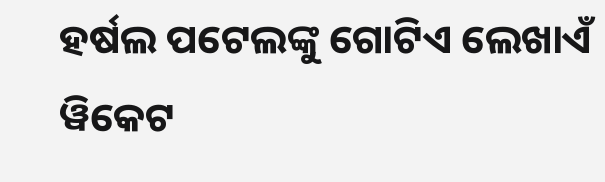ହର୍ଷଲ ପଟେଲଙ୍କୁ ଗୋଟିଏ ଲେଖାଏଁ ୱିକେଟ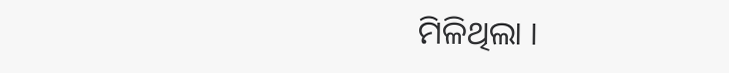ମିଳିଥିଲା ।